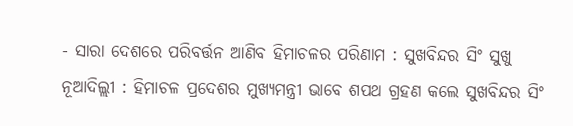- ସାରା ଦେଶରେ ପରିବର୍ତ୍ତନ ଆଣିବ ହିମାଚଳର ପରିଣାମ : ସୁଖବିନ୍ଦର ସିଂ ସୁଖୁ
ନୂଆଦିଲ୍ଲୀ : ହିମାଚଳ ପ୍ରଦେଶର ମୁଖ୍ୟମନ୍ତ୍ରୀ ଭାବେ ଶପଥ ଗ୍ରହଣ କଲେ ସୁଖବିନ୍ଦର ସିଂ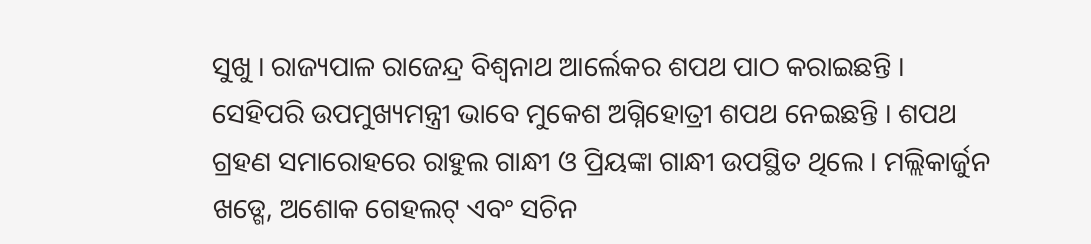ସୁଖୁ । ରାଜ୍ୟପାଳ ରାଜେନ୍ଦ୍ର ବିଶ୍ଵନାଥ ଆର୍ଲେକର ଶପଥ ପାଠ କରାଇଛନ୍ତି । ସେହିପରି ଉପମୁଖ୍ୟମନ୍ତ୍ରୀ ଭାବେ ମୁକେଶ ଅଗ୍ନିହୋତ୍ରୀ ଶପଥ ନେଇଛନ୍ତି । ଶପଥ ଗ୍ରହଣ ସମାରୋହରେ ରାହୁଲ ଗାନ୍ଧୀ ଓ ପ୍ରିୟଙ୍କା ଗାନ୍ଧୀ ଉପସ୍ଥିତ ଥିଲେ । ମଲ୍ଲିକାର୍ଜୁନ ଖଡ୍ଗେ, ଅଶୋକ ଗେହଲଟ୍ ଏବଂ ସଚିନ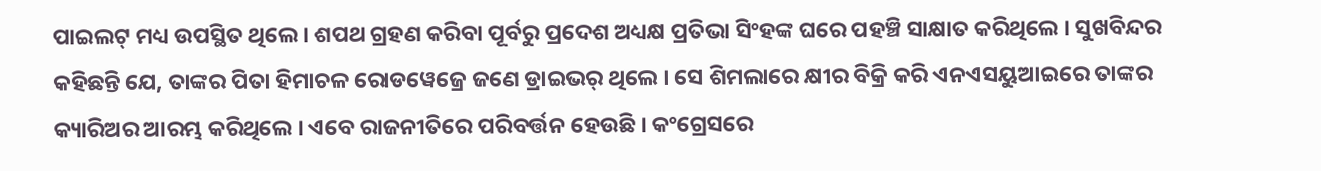ପାଇଲଟ୍ ମଧ୍ୟ ଉପସ୍ଥିତ ଥିଲେ । ଶପଥ ଗ୍ରହଣ କରିବା ପୂର୍ବରୁ ପ୍ରଦେଶ ଅଧ୍ୟକ୍ଷ ପ୍ରତିଭା ସିଂହଙ୍କ ଘରେ ପହଞ୍ଚି ସାକ୍ଷାତ କରିଥିଲେ । ସୁଖବିନ୍ଦର କହିଛନ୍ତି ଯେ, ତାଙ୍କର ପିତା ହିମାଚଳ ରୋଡୱେଜ୍ରେ ଜଣେ ଡ୍ରାଇଭର୍ ଥିଲେ । ସେ ଶିମଲାରେ କ୍ଷୀର ବିକ୍ରି କରି ଏନଏସୟୁଆଇରେ ତାଙ୍କର କ୍ୟାରିଅର ଆରମ୍ଭ କରିଥିଲେ । ଏବେ ରାଜନୀତିରେ ପରିବର୍ତ୍ତନ ହେଉଛି । କଂଗ୍ରେସରେ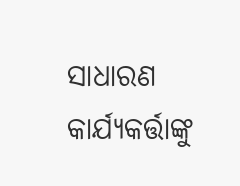ସାଧାରଣ କାର୍ଯ୍ୟକର୍ତ୍ତାଙ୍କୁ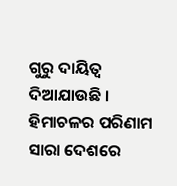ଗୁରୁ ଦାୟିତ୍ଵ ଦିଆଯାଉଛି । ହିମାଚଳର ପରିଣାମ ସାରା ଦେଶରେ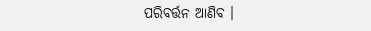ପରିବର୍ତ୍ତନ ଆଣିବ ।